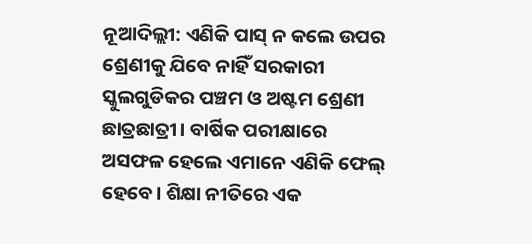ନୂଆଦିଲ୍ଲୀ: ଏଣିକି ପାସ୍ ନ କଲେ ଉପର ଶ୍ରେଣୀକୁ ଯିବେ ନାହିଁ ସରକାରୀ ସ୍କୁଲଗୁଡିକର ପଞ୍ଚମ ଓ ଅଷ୍ଟମ ଶ୍ରେଣୀ ଛାତ୍ରଛାତ୍ରୀ। ବାର୍ଷିକ ପରୀକ୍ଷାରେ ଅସଫଳ ହେଲେ ଏମାନେ ଏଣିକି ଫେଲ୍ ହେବେ। ଶିକ୍ଷା ନୀତିରେ ଏକ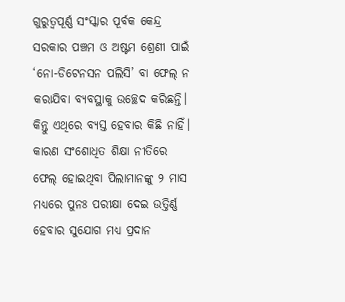ଗୁରୁତ୍ବପୂର୍ଣ୍ଣ ସଂସ୍କାର ପୂର୍ବକ କେନ୍ଦ୍ର ସରକାର ପଞ୍ଚମ ଓ ଅଷ୍ଟମ ଶ୍ରେଣୀ ପାଇଁ ‘ନୋ-ଡିଟେନସନ ପଲିସି’ ବା ଫେଲ୍ ନ କରାଯିବା ବ୍ୟବସ୍ଥାକୁ ଉଚ୍ଛେଦ କରିଛନ୍ତି। କିନ୍ତୁ ଏଥିରେ ବ୍ୟସ୍ତ ହେବାର କିଛି ନାହିଁ। କାରଣ ସଂଶୋଧିତ ଶିକ୍ଷା ନୀତିରେ ଫେଲ୍ ହୋଇଥିବା ପିଲାମାନଙ୍କୁ ୨ ମାସ ମଧ୍ୟରେ ପୁନଃ ପରୀକ୍ଷା ଦେଇ ଉତ୍ତିର୍ଣ୍ଣ ହେବାର ସୁଯୋଗ ମଧ୍ୟ ପ୍ରଦାନ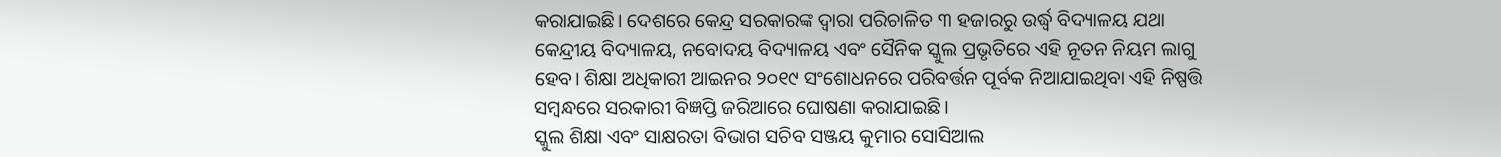କରାଯାଇଛି। ଦେଶରେ କେନ୍ଦ୍ର ସରକାରଙ୍କ ଦ୍ବାରା ପରିଚାଳିତ ୩ ହଜାରରୁ ଉର୍ଦ୍ଧ୍ବ ବିଦ୍ୟାଳୟ ଯଥା କେନ୍ଦ୍ରୀୟ ବିଦ୍ୟାଳୟ, ନବୋଦୟ ବିଦ୍ୟାଳୟ ଏବଂ ସୈନିକ ସ୍କୁଲ ପ୍ରଭୃତିରେ ଏହି ନୂତନ ନିୟମ ଲାଗୁ ହେବ। ଶିକ୍ଷା ଅଧିକାରୀ ଆଇନର ୨୦୧୯ ସଂଶୋଧନରେ ପରିବର୍ତ୍ତନ ପୂର୍ବକ ନିଆଯାଇଥିବା ଏହି ନିଷ୍ପତ୍ତି ସମ୍ବନ୍ଧରେ ସରକାରୀ ବିଜ୍ଞପ୍ତି ଜରିଆରେ ଘୋଷଣା କରାଯାଇଛି।
ସ୍କୁଲ ଶିକ୍ଷା ଏବଂ ସାକ୍ଷରତା ବିଭାଗ ସଚିବ ସଞ୍ଜୟ କୁମାର ସୋସିଆଲ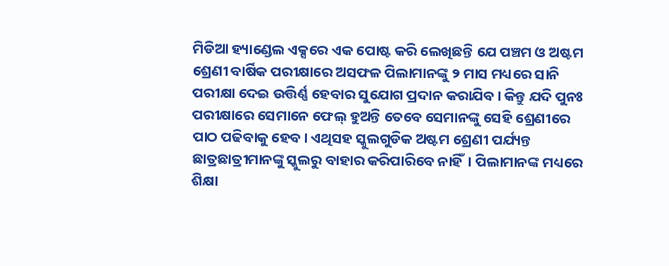ମିଡିଆ ହ୍ୟାଣ୍ଡେଲ ଏକ୍ସରେ ଏକ ପୋଷ୍ଟ କରି ଲେଖିଛନ୍ତି ଯେ ପଞ୍ଚମ ଓ ଅଷ୍ଟମ ଶ୍ରେଣୀ ବାର୍ଷିକ ପରୀକ୍ଷାରେ ଅସଫଳ ପିଲାମାନଙ୍କୁ ୨ ମାସ ମଧ୍ୟରେ ସାନି ପରୀକ୍ଷା ଦେଇ ଉତ୍ତିର୍ଣ୍ଣ ହେବାର ସୁଯୋଗ ପ୍ରଦାନ କରାଯିବ। କିନ୍ତୁ ଯଦି ପୁନଃ ପରୀକ୍ଷାରେ ସେମାନେ ଫେଲ୍ ହୁଅନ୍ତି ତେବେ ସେମାନଙ୍କୁ ସେହି ଶ୍ରେଣୀରେ ପାଠ ପଢିବାକୁ ହେବ। ଏଥିସହ ସ୍କୁଲଗୁଡିକ ଅଷ୍ଟମ ଶ୍ରେଣୀ ପର୍ଯ୍ୟନ୍ତ ଛାତ୍ରଛାତ୍ରୀମାନଙ୍କୁ ସ୍କୁଲରୁ ବାହାର କରିପାରିବେ ନାହିଁ। ପିଲାମାନଙ୍କ ମଧ୍ୟରେ ଶିକ୍ଷା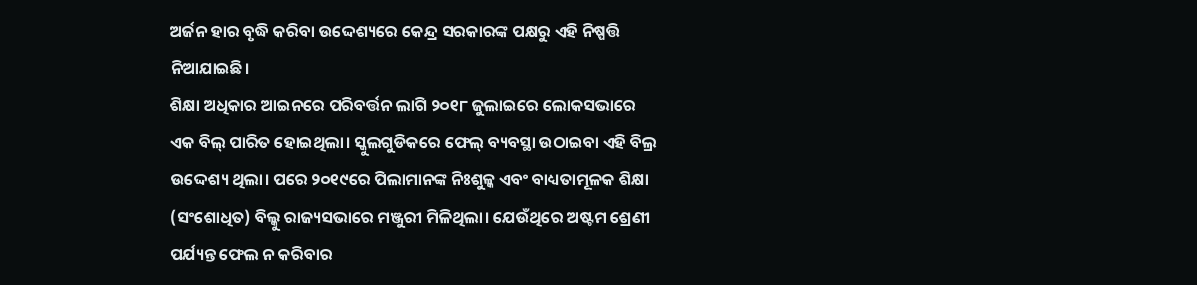ଅର୍ଜନ ହାର ବୃଦ୍ଧି କରିବା ଉଦ୍ଦେଶ୍ୟରେ କେନ୍ଦ୍ର ସରକାରଙ୍କ ପକ୍ଷରୁ ଏହି ନିଷ୍ପତ୍ତି ନିଆଯାଇଛି।
ଶିକ୍ଷା ଅଧିକାର ଆଇନରେ ପରିବର୍ତ୍ତନ ଲାଗି ୨୦୧୮ ଜୁଲାଇରେ ଲୋକସଭାରେ ଏକ ବିଲ୍ ପାରିତ ହୋଇଥିଲା। ସ୍କୁଲଗୁଡିକରେ ଫେଲ୍ ବ୍ୟବସ୍ଥା ଉଠାଇବା ଏହି ବିଲ୍ର ଉଦ୍ଦେଶ୍ୟ ଥିଲା। ପରେ ୨୦୧୯ରେ ପିଲାମାନଙ୍କ ନିଃଶୁଳ୍କ ଏବଂ ବାଧ୍ୟତାମୂଳକ ଶିକ୍ଷା (ସଂଶୋଧିତ) ବିଲ୍କୁ ରାଜ୍ୟସଭାରେ ମଞ୍ଜୁରୀ ମିଳିଥିଲା। ଯେଉଁଥିରେ ଅଷ୍ଟମ ଶ୍ରେଣୀ ପର୍ଯ୍ୟନ୍ତ ଫେଲ ନ କରିବାର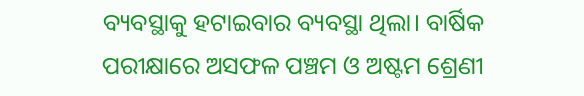ବ୍ୟବସ୍ଥାକୁ ହଟାଇବାର ବ୍ୟବସ୍ଥା ଥିଲା। ବାର୍ଷିକ ପରୀକ୍ଷାରେ ଅସଫଳ ପଞ୍ଚମ ଓ ଅଷ୍ଟମ ଶ୍ରେଣୀ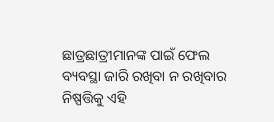ଛାତ୍ରଛାତ୍ରୀମାନଙ୍କ ପାଇଁ ଫେଲ ବ୍ୟବସ୍ଥା ଜାରି ରଖିବା ନ ରଖିବାର ନିଷ୍ପତ୍ତିକୁ ଏହି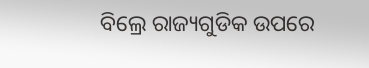ବିଲ୍ରେ ରାଜ୍ୟଗୁଡିକ ଉପରେ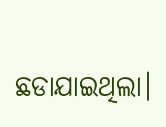ଛଡାଯାଇଥିଲା।